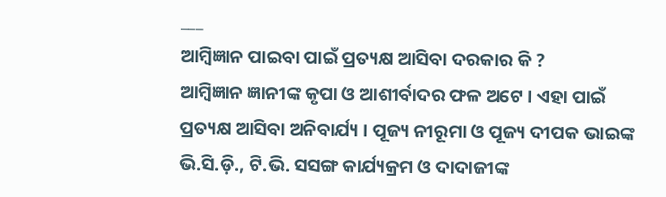___
ଆମ୍ବିଜ୍ଞାନ ପାଇବା ପାଇଁ ପ୍ରତ୍ୟକ୍ଷ ଆସିବା ଦରକାର କି ?
ଆମ୍ବିଜ୍ଞାନ ଜ୍ଞାନୀଙ୍କ କୃପା ଓ ଆଶୀର୍ବାଦର ଫଳ ଅଟେ । ଏହା ପାଇଁ ପ୍ରତ୍ୟକ୍ଷ ଆସିବା ଅନିବାର୍ଯ୍ୟ । ପୂଜ୍ୟ ନୀରୂମା ଓ ପୂଜ୍ୟ ଦୀପକ ଭାଇଙ୍କ ଭି.ସି.ଡ଼ି., ଟି.ଭି. ସସଙ୍ଗ କାର୍ଯ୍ୟକ୍ରମ ଓ ଦାଦାଜୀଙ୍କ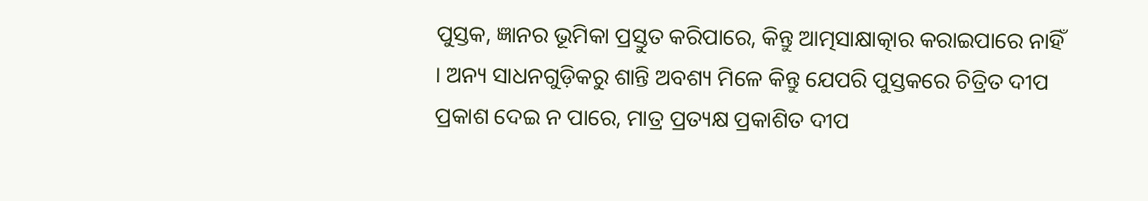ପୁସ୍ତକ, ଜ୍ଞାନର ଭୂମିକା ପ୍ରସ୍ତୁତ କରିପାରେ, କିନ୍ତୁ ଆତ୍ମସାକ୍ଷାତ୍କାର କରାଇପାରେ ନାହିଁ । ଅନ୍ୟ ସାଧନଗୁଡ଼ିକରୁ ଶାନ୍ତି ଅବଶ୍ୟ ମିଳେ କିନ୍ତୁ ଯେପରି ପୁସ୍ତକରେ ଚିତ୍ରିତ ଦୀପ ପ୍ରକାଶ ଦେଇ ନ ପାରେ, ମାତ୍ର ପ୍ରତ୍ୟକ୍ଷ ପ୍ରକାଶିତ ଦୀପ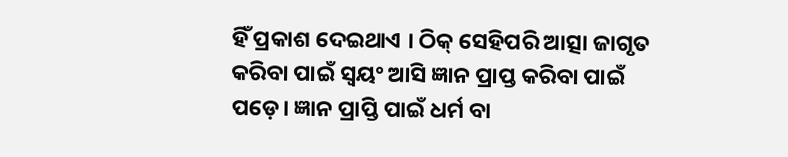ହିଁ ପ୍ରକାଶ ଦେଇଥାଏ । ଠିକ୍ ସେହିପରି ଆତ୍ସା ଜାଗୃତ କରିବା ପାଇଁ ସ୍ଵୟଂ ଆସି ଜ୍ଞାନ ପ୍ରାପ୍ତ କରିବା ପାଇଁ ପଡ଼େ। ଜ୍ଞାନ ପ୍ରାପ୍ତି ପାଇଁ ଧର୍ମ ବା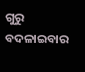ଗୁରୁ ବଦଳାଇବାର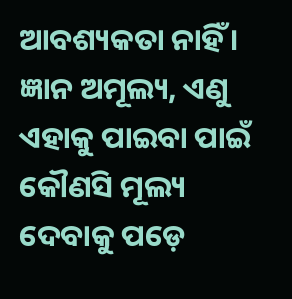ଆବଶ୍ୟକତା ନାହିଁ । ଜ୍ଞାନ ଅମୂଲ୍ୟ, ଏଣୁ ଏହାକୁ ପାଇବା ପାଇଁ କୌଣସି ମୂଲ୍ୟ ଦେବାକୁ ପଡ଼େ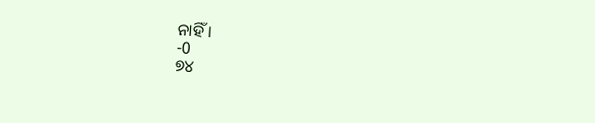ନାହିଁ ।
-0
୭୪